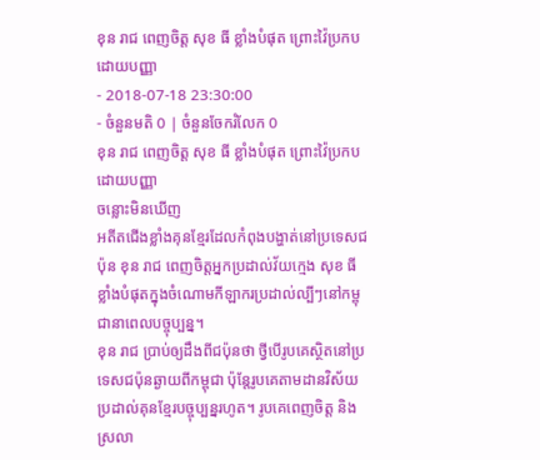ខុន រាជ ពេញចិត្ត សុខ ធី ខ្លាំងបំផុត ព្រោះវ៉ៃប្រកបដោយបញ្ញា
- 2018-07-18 23:30:00
- ចំនួនមតិ 0 | ចំនួនចែករំលែក 0
ខុន រាជ ពេញចិត្ត សុខ ធី ខ្លាំងបំផុត ព្រោះវ៉ៃប្រកបដោយបញ្ញា
ចន្លោះមិនឃើញ
អតីតជើងខ្លាំងគុនខ្មែរដែលកំពុងបង្ហាត់នៅប្រទេសជប៉ុន ខុន រាជ ពេញចិត្តអ្នកប្រដាល់វ័យក្មេង សុខ ធី ខ្លាំងបំផុតក្នុងចំណោមកីឡាករប្រដាល់ល្បីៗនៅកម្ពុជានាពេលបច្ចុប្បន្ន។
ខុន រាជ ប្រាប់ឲ្យដឹងពីជប៉ុនថា ថ្វីបើរូបគេស្ថិតនៅប្រទេសជប៉ុនឆ្ងាយពីកម្ពុជា ប៉ុន្តែរូបគេតាមដានវិស័យប្រដាល់គុនខ្មែរបច្ចុប្បន្នរហូត។ រូបគេពេញចិត្ត និងស្រលា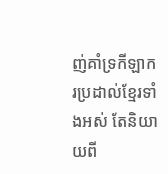ញ់គាំទ្រកីឡាករប្រដាល់ខ្មែរទាំងអស់ តែនិយាយពី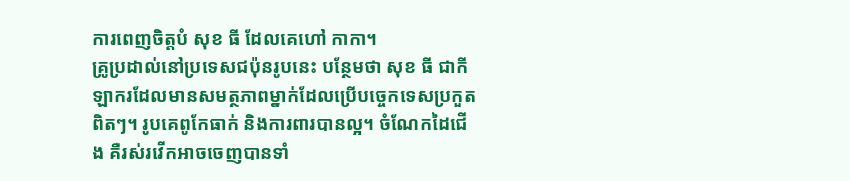ការពេញចិត្តបំ សុខ ធី ដែលគេហៅ កាកា។
គ្រូប្រដាល់នៅប្រទេសជប៉ុនរូបនេះ បន្ថែមថា សុខ ធី ជាកីឡាករដែលមានសមត្ថភាពម្នាក់ដែលប្រើបច្ចេកទេសប្រកួតពិតៗ។ រូបគេពូកែធាក់ និងការពារបានល្អ។ ចំណែកដៃជើង គឺរស់រវើកអាចចេញបានទាំ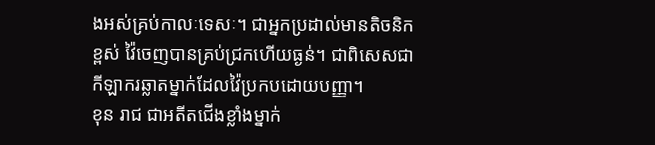ងអស់គ្រប់កាលៈទេសៈ។ ជាអ្នកប្រដាល់មានតិចនិកខ្ពស់ វ៉ៃចេញបានគ្រប់ជ្រកហើយធ្ងន់។ ជាពិសេសជាកីឡាករឆ្លាតម្នាក់ដែលវ៉ៃប្រកបដោយបញ្ញា។
ខុន រាជ ជាអតីតជើងខ្លាំងម្នាក់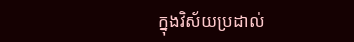ក្នុងវិស័យប្រដាល់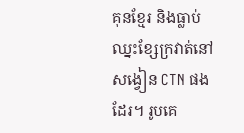គុនខ្មែរ និងធ្លាប់ឈ្នះខ្សែក្រវាត់នៅសង្វៀន CTN ផងដែរ។ រូបគេ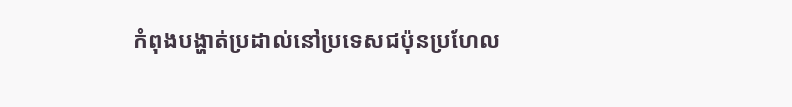កំពុងបង្ហាត់ប្រដាល់នៅប្រទេសជប៉ុនប្រហែល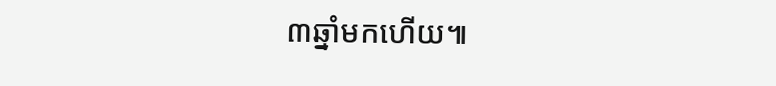៣ឆ្នាំមកហើយ៕